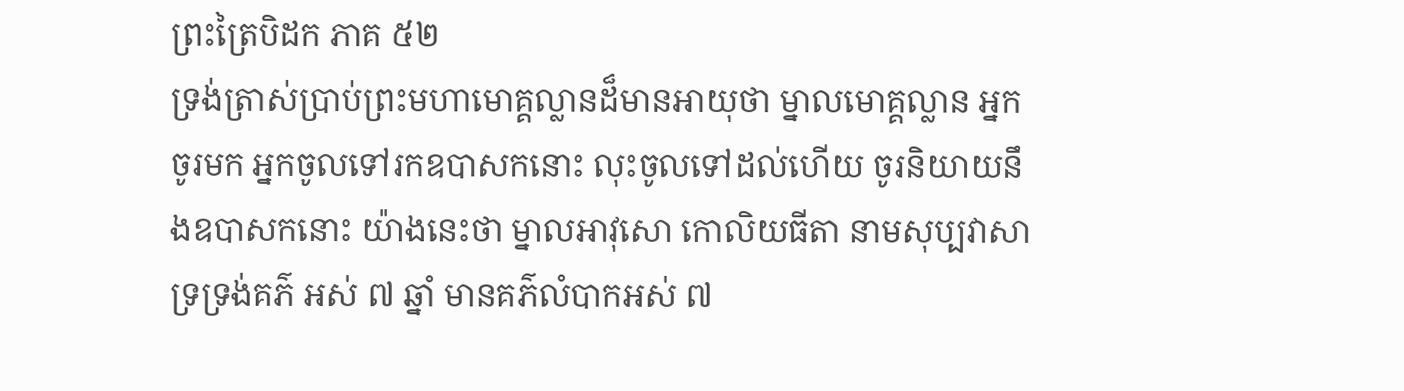ព្រះត្រៃបិដក ភាគ ៥២
ទ្រង់ត្រាស់ប្រាប់ព្រះមហាមោគ្គល្លានដ៏មានអាយុថា ម្នាលមោគ្គល្លាន អ្នកចូរមក អ្នកចូលទៅរកឧបាសកនោះ លុះចូលទៅដល់ហើយ ចូរនិយាយនឹងឧបាសកនោះ យ៉ាងនេះថា ម្នាលអាវុសោ កោលិយធីតា នាមសុប្បវាសា ទ្រទ្រង់គភ៌ អស់ ៧ ឆ្នាំ មានគភ៌លំបាកអស់ ៧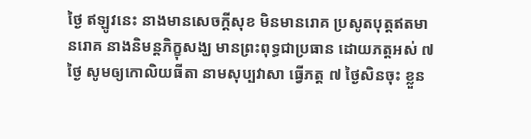ថ្ងៃ ឥឡូវនេះ នាងមានសេចក្តីសុខ មិនមានរោគ ប្រសូតបុត្តឥតមានរោគ នាងនិមន្តភិក្ខុសង្ឃ មានព្រះពុទ្ធជាប្រធាន ដោយភត្តអស់ ៧ ថ្ងៃ សូមឲ្យកោលិយធីតា នាមសុប្បវាសា ធ្វើភត្ត ៧ ថ្ងៃសិនចុះ ខ្លួន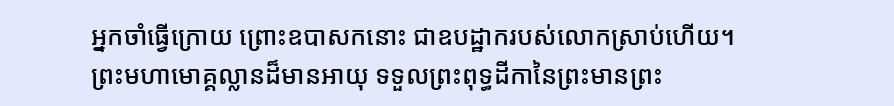អ្នកចាំធ្វើក្រោយ ព្រោះឧបាសកនោះ ជាឧបដ្ឋាករបស់លោកស្រាប់ហើយ។ ព្រះមហាមោគ្គល្លានដ៏មានអាយុ ទទួលព្រះពុទ្ធដីកានៃព្រះមានព្រះ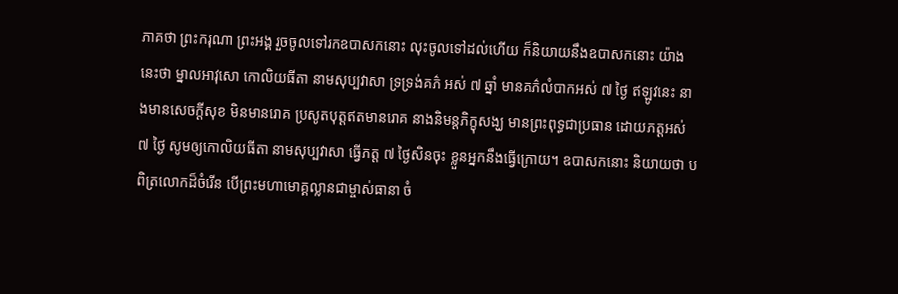ភាគថា ព្រះករុណា ព្រះអង្គ រួចចូលទៅរកឧបាសកនោះ លុះចូលទៅដល់ហើយ ក៏និយាយនឹងឧបាសកនោះ យ៉ាងនេះថា ម្នាលអាវុសោ កោលិយធីតា នាមសុប្បវាសា ទ្រទ្រង់គភ៌ អស់ ៧ ឆ្នាំ មានគភ៌លំបាកអស់ ៧ ថ្ងៃ ឥឡូវនេះ នាងមានសេចក្តីសុខ មិនមានរោគ ប្រសូតបុត្តឥតមានរោគ នាងនិមន្តភិក្ខុសង្ឃ មានព្រះពុទ្ធជាប្រធាន ដោយភត្តអស់ ៧ ថ្ងៃ សូមឲ្យកោលិយធីតា នាមសុប្បវាសា ធ្វើភត្ត ៧ ថ្ងៃសិនចុះ ខ្លួនអ្នកនឹងធ្វើក្រោយ។ ឧបាសកនោះ និយាយថា បពិត្រលោកដ៏ចំរើន បើព្រះមហាមោគ្គល្លានជាម្ចាស់ធានា ចំ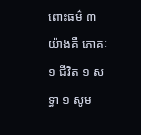ពោះធម៌ ៣ យ៉ាងគឺ ភោគៈ ១ ជីវិត ១ សទ្ធា ១ សូម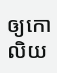ឲ្យកោលិយ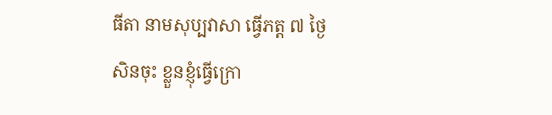ធីតា នាមសុប្បវាសា ធ្វើភត្ត ៧ ថ្ងៃសិនចុះ ខ្លួនខ្ញុំធ្វើក្រោ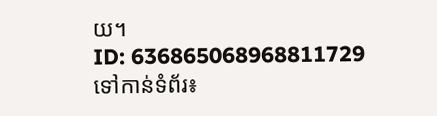យ។
ID: 636865068968811729
ទៅកាន់ទំព័រ៖